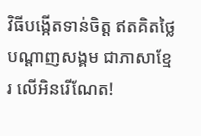វិធីបង្កើតទាន់ចិត្ត ឥតគិតថ្លៃ បណ្តាញសង្គម ជាភាសាខ្មែរ លើអិនរើណែត!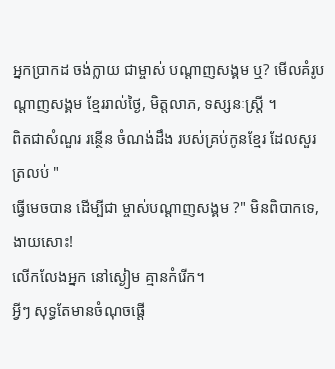អ្នកប្រាកដ ចង់ក្លាយ ជាម្ចាស់ បណ្តាញសង្គម ឬ? មើលគំរូបណ្តាញសង្គម ខ្មែររាល់ថ្ងៃ, មិត្តលាភ, ទស្សនៈស្ត្រី ។
ពិតជាសំណួរ រន្ថើន ចំណង់ដឹង របស់គ្រប់កូនខ្មែរ ដែលសួរត្រលប់ "
ធ្វើមេចបាន ដើម្បីជា ម្ចាស់បណ្តាញសង្គម ?" មិនពិបាកទេ, ងាយសោះ!
លើកលែងអ្នក នៅស្ងៀម គ្មានកំរើក។
អ្វីៗ សុទ្ធតែមានចំណុចផ្តើ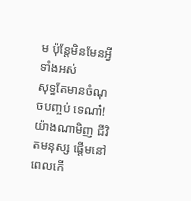ម ប៉ុន្តែមិនមែនអ្វីទាំងអស់
សុទ្ធតែមានចំណុចបញ្ចប់ ទេណា៎! យ៉ាងណាមិញ ជីវិតមនុស្ស ផ្តើមនៅពេលកើ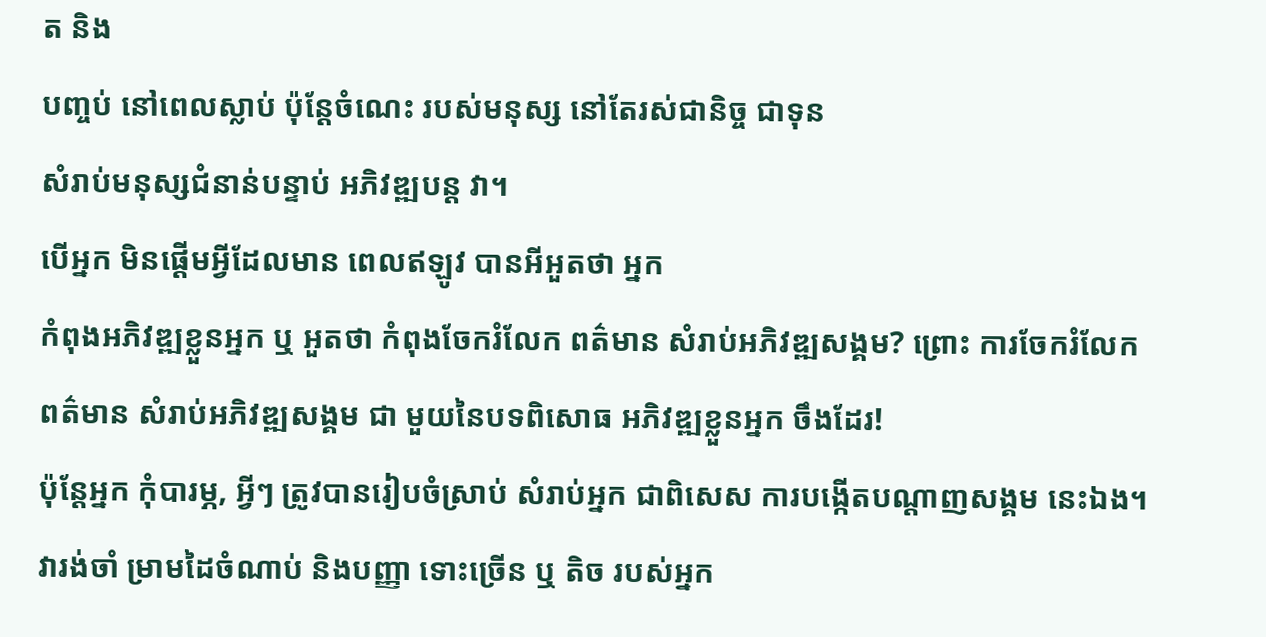ត និង
បញ្ចប់ នៅពេលស្លាប់ ប៉ុន្តែចំណេះ របស់មនុស្ស នៅតែរស់ជានិច្ច ជាទុន
សំរាប់មនុស្សជំនាន់បន្ទាប់ អភិវឌ្ឍបន្ត វា។
បើអ្នក មិនផ្តើមអ្វីដែលមាន ពេលឥឡូវ បានអីអួតថា អ្នក
កំពុងអភិវឌ្ឍខ្លួនអ្នក ឬ អួតថា កំពុងចែករំលែក ពត៌មាន សំរាប់អភិវឌ្ឍសង្គម? ព្រោះ ការចែករំលែកពត៌មាន សំរាប់អភិវឌ្ឍសង្គម ជា មួយនៃបទពិសោធ អភិវឌ្ឍខ្លួនអ្នក ចឹងដែរ!
ប៉ុន្តែអ្នក កុំបារម្ភ, អ្វីៗ ត្រូវបានរៀបចំស្រាប់ សំរាប់អ្នក ជាពិសេស ការបង្កើតបណ្តាញសង្គម នេះឯង។ វារង់ចាំ ម្រាមដៃចំណាប់ និងបញ្ញា ទោះច្រើន ឬ តិច របស់អ្នក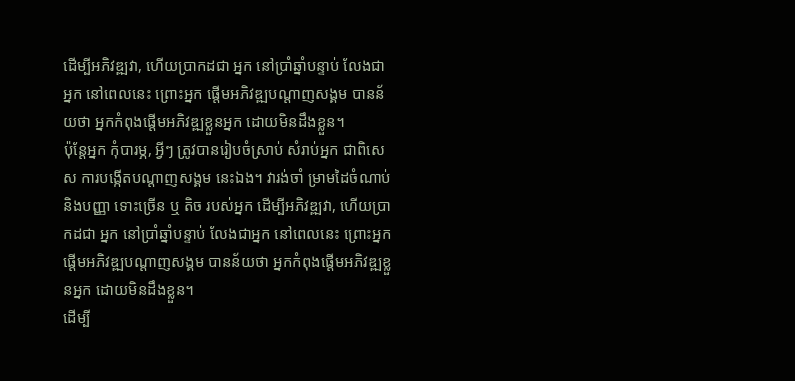ដើម្បីអភិវឌ្ឍវា, ហើយប្រាកដជា អ្នក នៅប្រាំឆ្នាំបន្ទាប់ លែងជាអ្នក នៅពេលនេះ ព្រោះអ្នក ផ្តើមអភិវឌ្ឍបណ្តាញសង្គម បានន័យថា អ្នកកំពុងផ្តើមអភិវឌ្ឍខ្លួនអ្នក ដោយមិនដឹងខ្លួន។
ប៉ុន្តែអ្នក កុំបារម្ភ, អ្វីៗ ត្រូវបានរៀបចំស្រាប់ សំរាប់អ្នក ជាពិសេស ការបង្កើតបណ្តាញសង្គម នេះឯង។ វារង់ចាំ ម្រាមដៃចំណាប់ និងបញ្ញា ទោះច្រើន ឬ តិច របស់អ្នក ដើម្បីអភិវឌ្ឍវា, ហើយប្រាកដជា អ្នក នៅប្រាំឆ្នាំបន្ទាប់ លែងជាអ្នក នៅពេលនេះ ព្រោះអ្នក ផ្តើមអភិវឌ្ឍបណ្តាញសង្គម បានន័យថា អ្នកកំពុងផ្តើមអភិវឌ្ឍខ្លួនអ្នក ដោយមិនដឹងខ្លួន។
ដើម្បី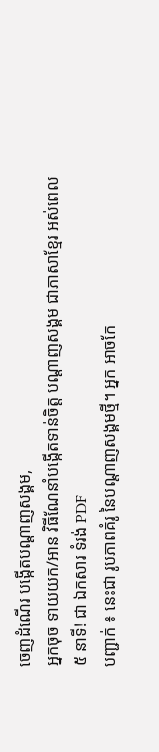ចេញដំណើរ បង្កើតបណ្តាញសង្គម,
អ្នកចុច ទាយយក/អាន វិធីណែនាំបង្កើតទាន់ចិត្ត បណ្តាញសង្គម ជាភាសាខ្មែរ អស់ពេល ៥ នាទី! ជា ឯកសារ ទំរង់ PDF
បញ្ជាក់ ៖ នេះជា រូបភាពគំរូ នៃបណ្តាញសង្គមថ្មី។ អ្នក អាចកែ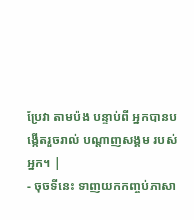ប្រែវា តាមប៉ង បន្ទាប់ពី អ្នកបានបង្កើតរួចរាល់ បណ្តាញសង្គម របស់អ្នក។ |
- ចុចទីនេះ ទាញយកកញ្ចប់ភាសា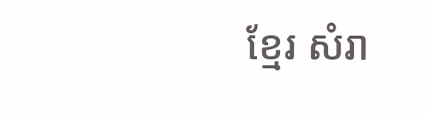ខ្មែរ សំរា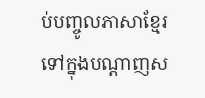ប់បញ្ចូលភាសាខ្មែរ ទៅក្នុងបណ្តាញស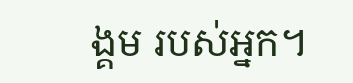ង្គម របស់អ្នក។